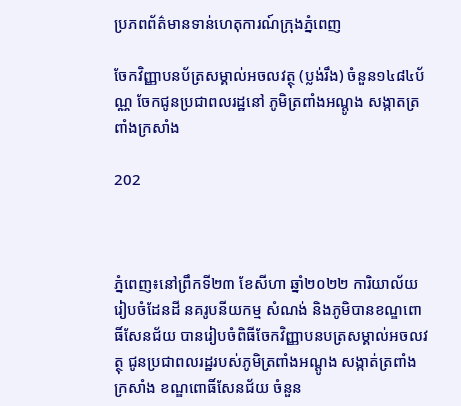ប្រភពព័ត៌មានទាន់ហេតុការណ៍ក្រុងភ្នំពេញ

ចែកវិញ្ញាបនប័ត្រសម្គាល់អចលវត្ថុ (ប្លង់រឹង) ចំនួន១៤៨៤ប័ណ្ណ ចែកជូនប្រជាពលរដ្ឋនៅ ភូមិត្រពាំងអណ្តូង សង្កាតត្រពាំងក្រសាំង

202



ភ្នំពេញ៖នៅព្រឹកទី២៣ ខែសីហា ឆ្នាំ២០២២ ការិយាល័យរៀបចំដែនដី នគរូបនីយកម្ម សំណង់ និងភូមិបានខណ្ឌពោធិ៍សែនជ័យ បានរៀបចំពិធីចែកវិញ្ញាបនបត្រសម្គាល់អចលវត្ថុ ជូនប្រជាពលរដ្ឋរបស់ភូមិត្រពាំងអណ្តូង សង្កាត់ត្រពាំងក្រសាំង ខណ្ឌពោធិ៍សែនជ័យ ចំនួន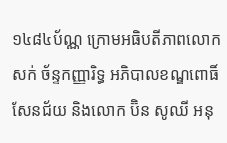១៤៨៤ប័ណ្ណ ក្រោមអធិបតីភាពលោក សក់ ច័ន្ទកញ្ញារិទ្ធ អភិបាលខណ្ឌពោធិ៍សែនជ័យ និងលោក ប៊ិន សូឈី អនុ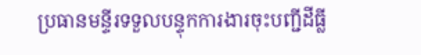ប្រធានមន្ទីរទទួលបន្ទុកការងារចុះបញ្ជីដីធ្លី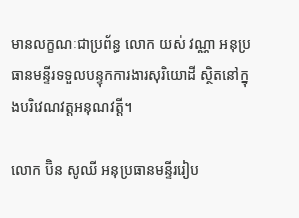មានលក្ខណៈជាប្រព័ន្ធ លោក យស់ វណ្ណា អនុប្រធានមន្ទីរទទួលបន្ទុកការងារសុរិយោដី ស្ថិតនៅក្នុងបរិវេណវត្តអនុណវត្តី។

លោក ប៊ិន សូឈី អនុប្រធានមន្ទីររៀប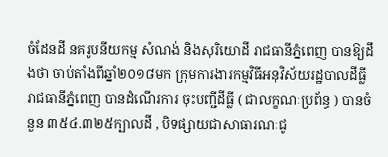ចំដែនដី នគរូបនីយកម្ម សំណង់ និងសុរិយោដី រាជធានីភ្នំពេញ បានឱ្យដឹងថា ចាប់តាំងពីឆ្នាំ២០១៨មក ក្រុមការងារកម្មវិធីអនុវិស័យរដ្ឋបាលដីធ្លី រាជធានីភ្នំពេញ បានដំណើរការ ចុះបញ្ជីដីធ្លី ( ជាលក្ខណៈប្រព័ន្ធ ) បានចំនួន ៣៥៤.៣២៥ក្បាលដី , បិទផ្សាយជាសាធារណៈជូ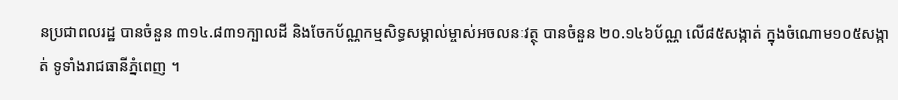នប្រជាពលរដ្ឋ បានចំនួន ៣១៤.៨៣១ក្បាលដី និងចែកប័ណ្ណកម្មសិទ្ធសម្គាល់ម្ចាស់អចលនៈវត្ថុ បានចំនួន ២០.១៤៦ប័ណ្ណ លើ៨៥សង្កាត់ ក្នុងចំណោម១០៥សង្កាត់ ទូទាំងរាជធានីភ្នំពេញ ។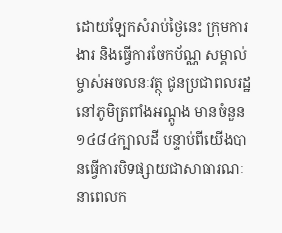ដោយឡែកសំរាប់ថ្ងៃនេះ ក្រុមការងារ និងធ្វើការចែកប័ណ្ណ សម្គាល់ម្ចាស់អចលនៈវត្ថុ ជូនប្រជាពលរដ្ឋ នៅភូមិត្រពាំងអណ្តូង មានចំនួន ១៤៨៤ក្បាលដី បន្ទាប់ពីយើងបានធ្វើការបិទផ្សាយជាសាធារណៈ នាពេលក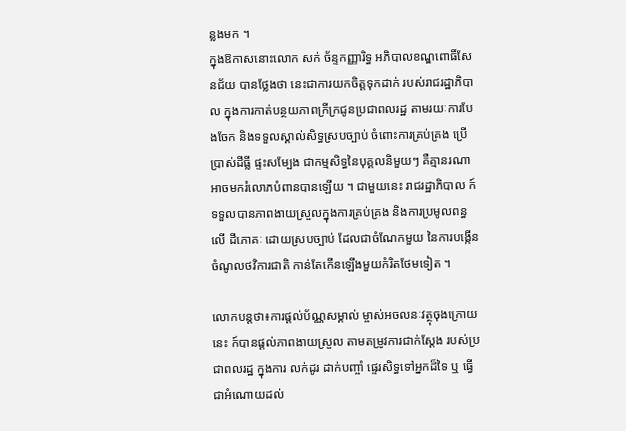ន្លងមក ។
ក្នុងឱកាសនោះលោក សក់ ច័ន្ទកញ្ញារិទ្ធ អភិបាលខណ្ឌពោធិ៍សែនជ័យ បានថ្លែងថា នេះជាការយកចិត្តទុកដាក់ របស់រាជរដ្ឋាភិបាល ក្នុងការកាត់បន្ថយភាពក្រីក្រជូនប្រជាពលរដ្ឋ តាមរយៈការបែងចែក និងទទួលស្គាល់សិទ្ធស្របច្បាប់ ចំពោះការគ្រប់គ្រង ប្រើប្រាស់ដីធ្លី ផ្ទះសម្បែង ជាកម្មសិទ្ធនៃបុគ្គលនិមួយៗ គឺគ្មានរណាអាចមករំលោភបំពានបានឡើយ ។ ជាមួយនេះ រាជរដ្ឋាភិបាល ក៍ទទួលបានភាពងាយស្រួលក្នុងការគ្រប់គ្រង និងការប្រមូលពន្ធលើ ដីភោគៈ ដោយស្របច្បាប់ ដែលជាចំណែកមួយ នៃការបង្កើនចំណូលថវិការជាតិ កាន់តែកើនឡើងមួយកំរិតថែមទៀត ។

លោកបន្តថា៖ការផ្តល់ប័ណ្ណសម្គាល់ ម្ចាស់អចលនៈវត្ថុចុងក្រោយនេះ ក៍បានផ្តល់ភាពងាយស្រួល តាមតម្រូវការជាក់ស្តែង របស់ប្រជាពលរដ្ឋ ក្នុងការ លក់ដូរ ដាក់បញ្ចាំ ផ្ទេរសិទ្ធទៅអ្នកដ៏ទៃ ឬ ធ្វើជាអំណោយដល់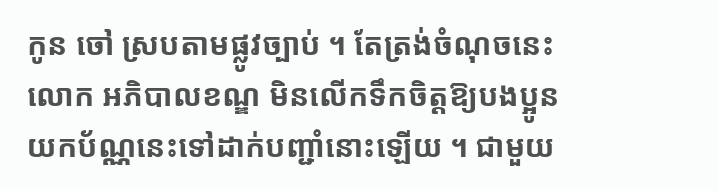កូន ចៅ ស្របតាមផ្លូវច្បាប់ ។ តែត្រង់ចំណុចនេះ លោក អភិបាលខណ្ឌ មិនលើកទឹកចិត្តឱ្យបងប្អូន យកប័ណ្ណនេះទៅដាក់បញ្ជាំនោះឡើយ ។ ជាមួយ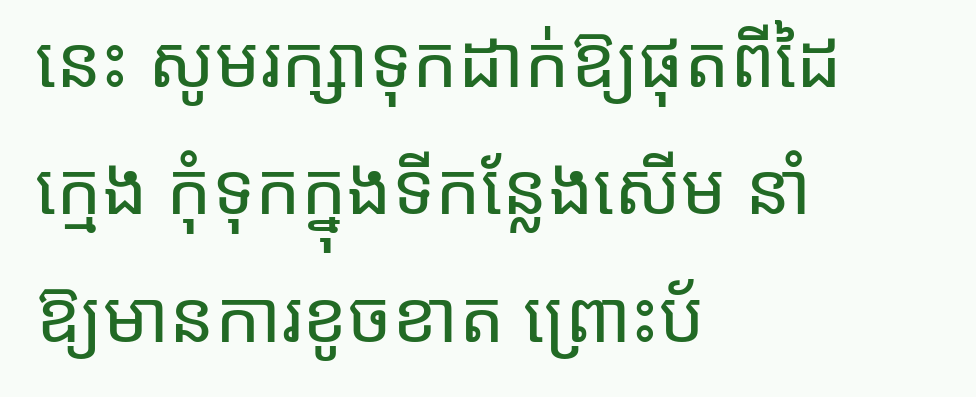នេះ សូមរក្សាទុកដាក់ឱ្យផុតពីដៃក្មេង កុំទុកក្នុងទីកន្លែងសើម នាំឱ្យមានការខូចខាត ព្រោះប័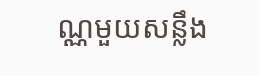ណ្ណមួយសន្លឹង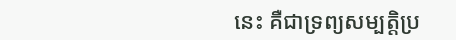នេះ គឺជាទ្រព្យសម្បត្តិប្រ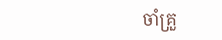ចាំគ្រួ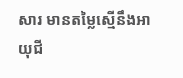សារ មានតម្លៃស្មើនឹងអាយុជី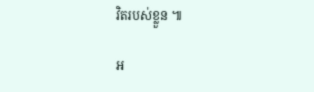វិតរបស់ខ្លួន ៕

អ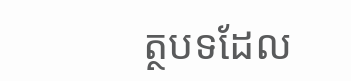ត្ថបទដែល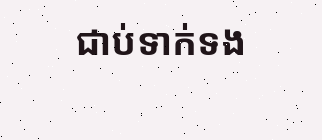ជាប់ទាក់ទង